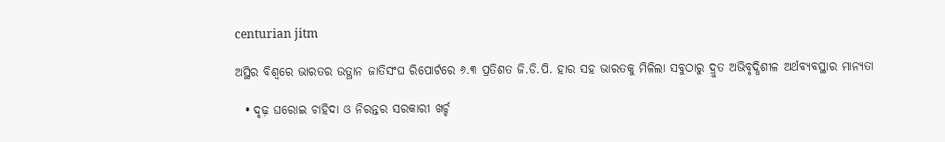centurian jitm

ଅସ୍ଥିର ବିଶ୍ୱରେ ଭାରତର ଉତ୍ଥାନ ଜାତିସଂଘ ରିପୋର୍ଟରେ ୬.୩ ପ୍ରତିଶତ ଜି.ଡି.ପି. ହାର ସହ ଭାରତକୁ ମିଳିଲା ସବୁଠାରୁ ଦ୍ରୁତ ଅଭିବୃଦ୍ଧିଶୀଳ ଅର୍ଥବ୍ୟବସ୍ଥାର ମାନ୍ୟତା

  • ଦୃଢ଼ ଘରୋଇ ଚାହିଦା ଓ ନିରନ୍ତର ସରକାରୀ ଖର୍ଚ୍ଚ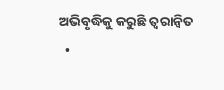ଅଭିବୃଦ୍ଧିକୁ କରୁଛି ତ୍ୱରାନ୍ୱିତ
  •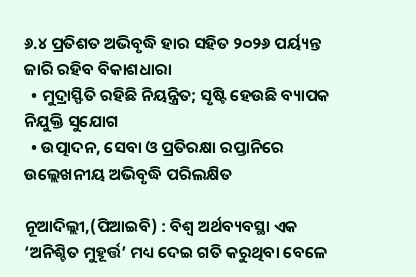୬.୪ ପ୍ରତିଶତ ଅଭିବୃଦ୍ଧି ହାର ସହିତ ୨୦୨୬ ପର୍ୟ୍ୟନ୍ତ ଜାରି ରହିବ ବିକାଶଧାରା
  • ମୁଦ୍ରାସ୍ଫିତି ରହିଛି ନିୟନ୍ତ୍ରିତ; ସୃଷ୍ଟି ହେଉଛି ବ୍ୟାପକ ନିଯୁକ୍ତି ସୁଯୋଗ
  • ଉତ୍ପାଦନ, ସେବା ଓ ପ୍ରତିରକ୍ଷା ରପ୍ତାନିରେ ଉଲ୍ଲେଖନୀୟ ଅଭିବୃଦ୍ଧି ପରିଲକ୍ଷିତ

ନୂଆଦିଲ୍ଲୀ,(ପିଆଇବି) : ବିଶ୍ୱ ଅର୍ଥବ୍ୟବସ୍ଥା ଏକ ‘ଅନିଶ୍ଚିତ ମୁହୂର୍ତ୍ତ’ ମଧ୍ୟ ଦେଇ ଗତି କରୁଥିବା ବେଳେ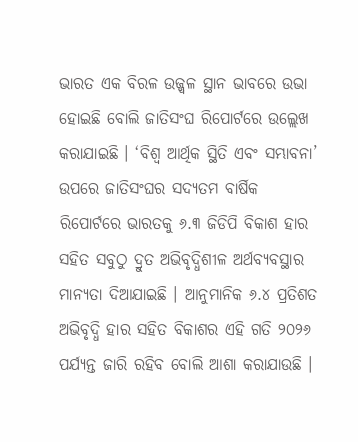ଭାରତ ଏକ ବିରଳ ଉଜ୍ଜ୍ୱଳ ସ୍ଥାନ ଭାବରେ ଉଭା ହୋଇଛି ବୋଲି ଜାତିସଂଘ ରିପୋର୍ଟରେ ଉଲ୍ଲେଖ କରାଯାଇଛି । ‘ବିଶ୍ୱ ଆର୍ଥିକ ସ୍ଥିତି ଏବଂ ସମ୍ଭାବନା’ ଉପରେ ଜାତିସଂଘର ସଦ୍ୟତମ ବାର୍ଷିକ ରିପୋର୍ଟରେ ଭାରତକୁ ୬.୩ ଜିଡିପି ବିକାଶ ହାର ସହିତ ସବୁଠୁ ଦ୍ରୁତ ଅଭିବୃଦ୍ଧିଶୀଳ ଅର୍ଥବ୍ୟବସ୍ଥାର ମାନ୍ୟତା ଦିଆଯାଇଛି । ଆନୁମାନିକ ୬.୪ ପ୍ରତିଶତ ଅଭିବୃଦ୍ଧି ହାର ସହିତ ବିକାଶର ଏହି ଗତି ୨୦୨୬ ପର୍ଯ୍ୟନ୍ତ ଜାରି ରହିବ ବୋଲି ଆଶା କରାଯାଉଛି ।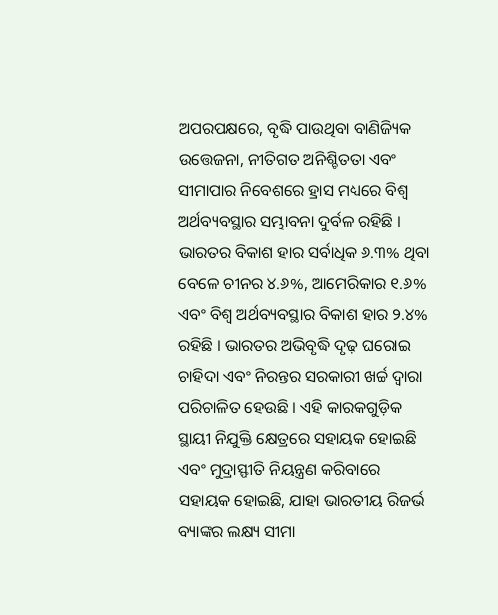ଅପରପକ୍ଷରେ, ବୃଦ୍ଧି ପାଉଥିବା ବାଣିଜ୍ୟିକ ଉତ୍ତେଜନା, ନୀତିଗତ ଅନିଶ୍ଚିତତା ଏବଂ ସୀମାପାର ନିବେଶରେ ହ୍ରାସ ମଧ୍ୟରେ ବିଶ୍ୱ ଅର୍ଥବ୍ୟବସ୍ଥାର ସମ୍ଭାବନା ଦୁର୍ବଳ ରହିଛି । ଭାରତର ବିକାଶ ହାର ସର୍ବାଧିକ ୬.୩% ଥିବା ବେଳେ ଚୀନର ୪.୬%, ଆମେରିକାର ୧.୬% ଏବଂ ବିଶ୍ୱ ଅର୍ଥବ୍ୟବସ୍ଥାର ବିକାଶ ହାର ୨.୪% ରହିଛି । ଭାରତର ଅଭିବୃଦ୍ଧି ଦୃଢ଼ ଘରୋଇ ଚାହିଦା ଏବଂ ନିରନ୍ତର ସରକାରୀ ଖର୍ଚ୍ଚ ଦ୍ୱାରା ପରିଚାଳିତ ହେଉଛି । ଏହି କାରକଗୁଡ଼ିକ ସ୍ଥାୟୀ ନିଯୁକ୍ତି କ୍ଷେତ୍ରରେ ସହାୟକ ହୋଇଛି ଏବଂ ମୁଦ୍ରାସ୍ଫୀତି ନିୟନ୍ତ୍ରଣ କରିବାରେ ସହାୟକ ହୋଇଛି, ଯାହା ଭାରତୀୟ ରିଜର୍ଭ ବ୍ୟାଙ୍କର ଲକ୍ଷ୍ୟ ସୀମା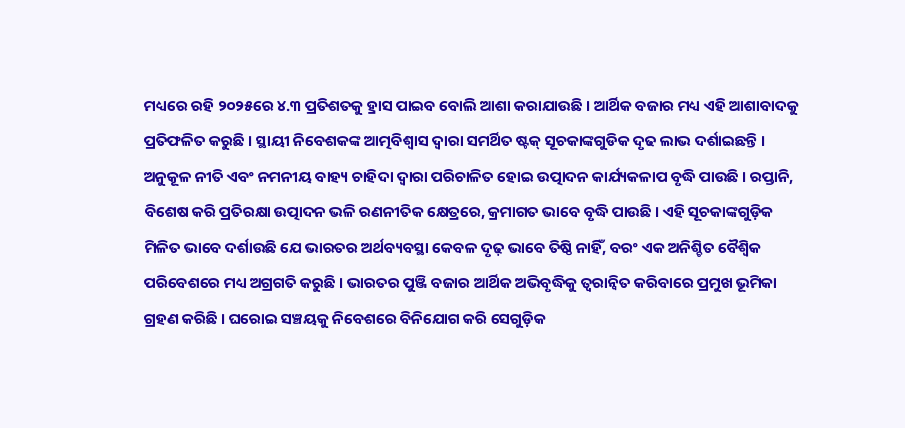ମଧ୍ୟରେ ରହି ୨୦୨୫ରେ ୪.୩ ପ୍ରତିଶତକୁ ହ୍ରାସ ପାଇବ ବୋଲି ଆଶା କରାଯାଉଛି । ଆର୍ଥିକ ବଜାର ମଧ୍ୟ ଏହି ଆଶାବାଦକୁ ପ୍ରତିଫଳିତ କରୁଛି । ସ୍ଥାୟୀ ନିବେଶକଙ୍କ ଆତ୍ମବିଶ୍ୱାସ ଦ୍ୱାରା ସମର୍ଥିତ ଷ୍ଟକ୍ ସୂଚକାଙ୍କଗୁଡିକ ଦୃଢ ଲାଭ ଦର୍ଶାଇଛନ୍ତି । ଅନୁକୂଳ ନୀତି ଏବଂ ନମନୀୟ ବାହ୍ୟ ଚାହିଦା ଦ୍ୱାରା ପରିଚାଳିତ ହୋଇ ଉତ୍ପାଦନ କାର୍ଯ୍ୟକଳାପ ବୃଦ୍ଧି ପାଉଛି । ରପ୍ତାନି, ବିଶେଷ କରି ପ୍ରତିରକ୍ଷା ଉତ୍ପାଦନ ଭଳି ରଣନୀତିକ କ୍ଷେତ୍ରରେ, କ୍ରମାଗତ ଭାବେ ବୃଦ୍ଧି ପାଉଛି । ଏହି ସୂଚକାଙ୍କଗୁଡ଼ିକ ମିଳିତ ଭାବେ ଦର୍ଶାଉଛି ଯେ ଭାରତର ଅର୍ଥବ୍ୟବସ୍ଥା କେବଳ ଦୃଢ଼ ଭାବେ ତିଷ୍ଠି ନାହିଁ, ବରଂ ଏକ ଅନିଶ୍ଚିତ ବୈଶ୍ୱିକ ପରିବେଶରେ ମଧ୍ୟ ଅଗ୍ରଗତି କରୁଛି । ଭାରତର ପୁଞ୍ଜି ବଜାର ଆର୍ଥିକ ଅଭିବୃଦ୍ଧିକୁ ତ୍ୱରାନ୍ୱିତ କରିବାରେ ପ୍ରମୁଖ ଭୂମିକା ଗ୍ରହଣ କରିଛି । ଘରୋଇ ସଞ୍ଚୟକୁ ନିବେଶରେ ବିନିଯୋଗ କରି ସେଗୁଡ଼ିକ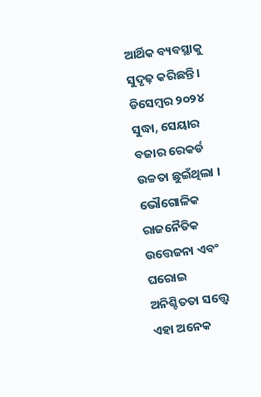ଆର୍ଥିକ ବ୍ୟବସ୍ଥାକୁ ସୁଦୃଢ଼ କରିଛନ୍ତି । ଡିସେମ୍ବର ୨୦୨୪ ସୁଦ୍ଧା, ସେୟାର ବଜାର ରେକର୍ଡ ଉଚ୍ଚତା ଛୁଇଁଥିଲା । ଭୌଗୋଳିକ ରାଜନୈତିକ ଉତ୍ତେଜନା ଏବଂ ଘରୋଇ ଅନିଶ୍ଚିତତା ସତ୍ତ୍ୱେ ଏହା ଅନେକ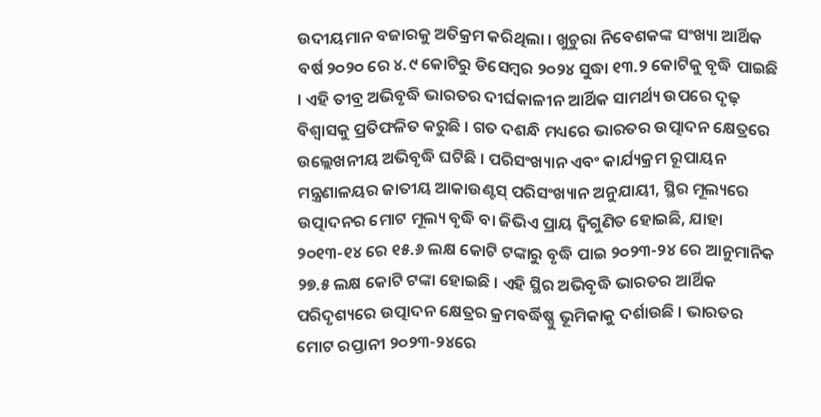ଉଦୀୟମାନ ବଜାରକୁ ଅତିକ୍ରମ କରିଥିଲା । ଖୁଚୁରା ନିବେଶକଙ୍କ ସଂଖ୍ୟା ଆର୍ଥିକ ବର୍ଷ ୨୦୨୦ ରେ ୪.୯ କୋଟିରୁ ଡିସେମ୍ବର ୨୦୨୪ ସୁଦ୍ଧା ୧୩.୨ କୋଟିକୁ ବୃଦ୍ଧି ପାଇଛି । ଏହି ତୀବ୍ର ଅଭିବୃଦ୍ଧି ଭାରତର ଦୀର୍ଘକାଳୀନ ଆର୍ଥିକ ସାମର୍ଥ୍ୟ ଉପରେ ଦୃଢ଼ ବିଶ୍ୱାସକୁ ପ୍ରତିଫଳିତ କରୁଛି । ଗତ ଦଶନ୍ଧି ମଧ୍ୟରେ ଭାରତର ଉତ୍ପାଦନ କ୍ଷେତ୍ରରେ ଉଲ୍ଲେଖନୀୟ ଅଭିବୃଦ୍ଧି ଘଟିଛି । ପରିସଂଖ୍ୟାନ ଏବଂ କାର୍ଯ୍ୟକ୍ରମ ରୂପାୟନ ମନ୍ତ୍ରଣାଳୟର ଜାତୀୟ ଆକାଉଣ୍ଟସ୍ ପରିସଂଖ୍ୟାନ ଅନୁଯାୟୀ, ସ୍ଥିର ମୂଲ୍ୟରେ ଉତ୍ପାଦନର ମୋଟ ମୂଲ୍ୟ ବୃଦ୍ଧି ବା ଜିଭିଏ ପ୍ରାୟ ଦ୍ୱିଗୁଣିତ ହୋଇଛି, ଯାହା ୨୦୧୩-୧୪ ରେ ୧୫.୬ ଲକ୍ଷ କୋଟି ଟଙ୍କାରୁ ବୃଦ୍ଧି ପାଇ ୨୦୨୩-୨୪ ରେ ଆନୁମାନିକ ୨୭.୫ ଲକ୍ଷ କୋଟି ଟଙ୍କା ହୋଇଛି । ଏହି ସ୍ଥିର ଅଭିବୃଦ୍ଧି ଭାରତର ଆର୍ଥିକ ପରିଦୃଶ୍ୟରେ ଉତ୍ପାଦନ କ୍ଷେତ୍ରର କ୍ରମବର୍ଦ୍ଧିଷ୍ଣୁ ଭୂମିକାକୁ ଦର୍ଶାଉଛି । ଭାରତର ମୋଟ ରପ୍ତାନୀ ୨୦୨୩-୨୪ରେ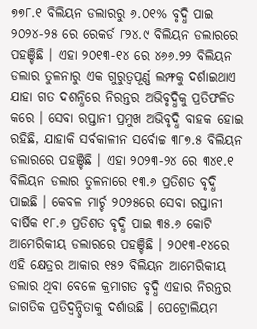୭୭୮.୧ ବିଲିୟନ ଡଲାରରୁ ୬.୦୧% ବୃଦ୍ଧି ପାଇ ୨୦୨୪-୨୫ ରେ ରେକର୍ଡ ୮୨୪.୯ ବିଲିୟନ ଡଲାରରେ ପହଞ୍ଚିଛି । ଏହା ୨୦୧୩-୧୪ ରେ ୪୬୬.୨୨ ବିଲିୟନ ଡଲାର ତୁଳନାରୁ ଏକ ଗୁରୁତ୍ୱପୂର୍ଣ୍ଣ ଲମ୍ଫକୁ ଦର୍ଶାଇଥାଏ ଯାହା ଗତ ଦଶନ୍ଧିରେ ନିରନ୍ତର ଅଭିବୃଦ୍ଧିକୁ ପ୍ରତିଫଳିତ କରେ । ସେବା ରପ୍ତାନୀ ପ୍ରମୁଖ ଅଭିବୃଦ୍ଧି ବାହକ ହୋଇ ରହିଛି, ଯାହାକି ସର୍ବକାଳୀନ ସର୍ବୋଚ୍ଚ ୩୮୭.୫ ବିଲିୟନ ଡଲାରରେ ପହଞ୍ଚିଛି । ଏହା ୨୦୨୩-୨୪ ରେ ୩୪୧.୧ ବିଲିୟନ ଡଲାର ତୁଳନାରେ ୧୩.୬ ପ୍ରତିଶତ ବୃଦ୍ଧି ପାଇଛି । କେବଳ ମାର୍ଚ୍ଚ ୨୦୨୫ରେ ସେବା ରପ୍ତାନୀ ବାର୍ଷିକ ୧୮.୬ ପ୍ରତିଶତ ବୃଦ୍ଧି ପାଇ ୩୫.୬ କୋଟି ଆମେରିକୀୟ ଡଲାରରେ ପହଞ୍ଚିଛି । ୨୦୧୩-୧୪ରେ ଏହି କ୍ଷେତ୍ରର ଆକାର ୧୫୨ ବିଲିୟନ ଆମେରିକୀୟ ଡଲାର ଥିବା ବେଳେ କ୍ରମାଗତ ବୃଦ୍ଧି ଏହାର ନିରନ୍ତର ଜାଗତିକ ପ୍ରତିଦ୍ୱନ୍ଦ୍ୱିତାକୁ ଦର୍ଶାଉଛି । ପେଟ୍ରୋଲିୟମ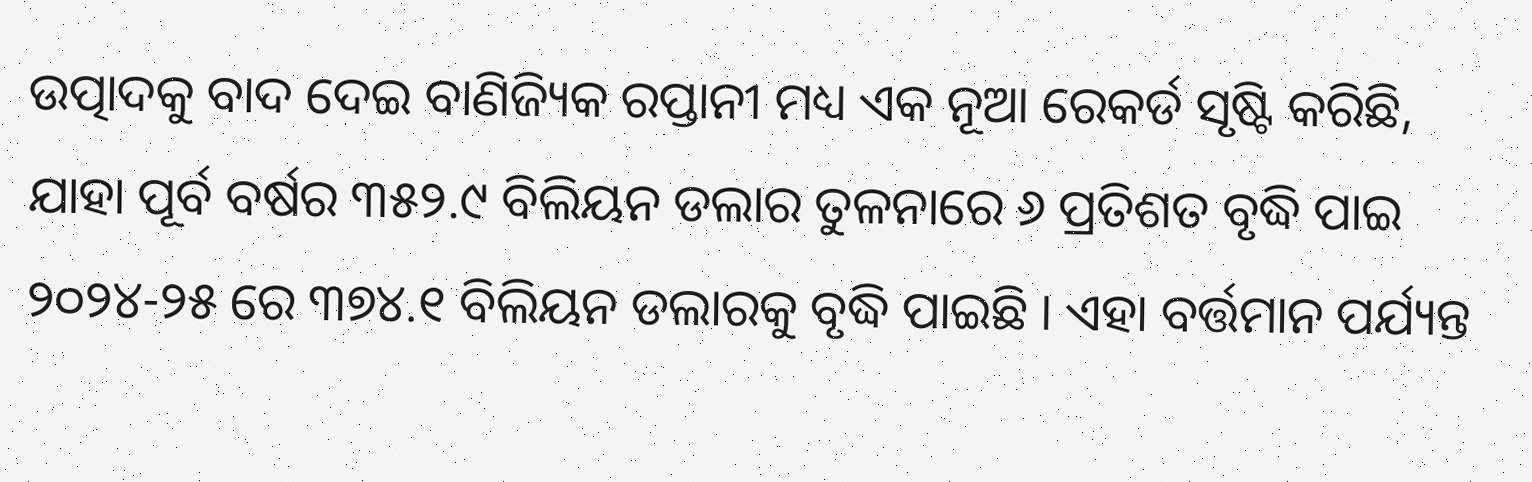ଉତ୍ପାଦକୁ ବାଦ ଦେଇ ବାଣିଜ୍ୟିକ ରପ୍ତାନୀ ମଧ୍ୟ ଏକ ନୂଆ ରେକର୍ଡ ସୃଷ୍ଟି କରିଛି, ଯାହା ପୂର୍ବ ବର୍ଷର ୩୫୨.୯ ବିଲିୟନ ଡଲାର ତୁଳନାରେ ୬ ପ୍ରତିଶତ ବୃଦ୍ଧି ପାଇ ୨୦୨୪-୨୫ ରେ ୩୭୪.୧ ବିଲିୟନ ଡଲାରକୁ ବୃଦ୍ଧି ପାଇଛି । ଏହା ବର୍ତ୍ତମାନ ପର୍ଯ୍ୟନ୍ତ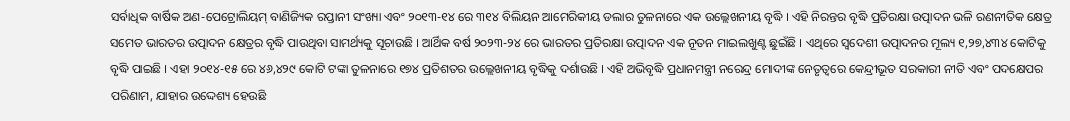ସର୍ବାଧିକ ବାର୍ଷିକ ଅଣ-ପେଟ୍ରୋଲିୟମ୍ ବାଣିଜ୍ୟିକ ରପ୍ତାନୀ ସଂଖ୍ୟା ଏବଂ ୨୦୧୩-୧୪ ରେ ୩୧୪ ବିଲିୟନ ଆମେରିକୀୟ ଡଲାର ତୁଳନାରେ ଏକ ଉଲ୍ଲେଖନୀୟ ବୃଦ୍ଧି । ଏହି ନିରନ୍ତର ବୃଦ୍ଧି ପ୍ରତିରକ୍ଷା ଉତ୍ପାଦନ ଭଳି ରଣନୀତିକ କ୍ଷେତ୍ର ସମେତ ଭାରତର ଉତ୍ପାଦନ କ୍ଷେତ୍ରର ବୃଦ୍ଧି ପାଉଥିବା ସାମର୍ଥ୍ୟକୁ ସୂଚାଉଛି । ଆର୍ଥିକ ବର୍ଷ ୨୦୨୩-୨୪ ରେ ଭାରତର ପ୍ରତିରକ୍ଷା ଉତ୍ପାଦନ ଏକ ନୂତନ ମାଇଲଖୁଣ୍ଟ ଛୁଇଁଛି । ଏଥିରେ ସ୍ୱଦେଶୀ ଉତ୍ପାଦନର ମୂଲ୍ୟ ୧,୨୭,୪୩୪ କୋଟିକୁ ବୃଦ୍ଧି ପାଇଛି । ଏହା ୨୦୧୪-୧୫ ରେ ୪୬,୪୨୯ କୋଟି ଟଙ୍କା ତୁଳନାରେ ୧୭୪ ପ୍ରତିଶତର ଉଲ୍ଲେଖନୀୟ ବୃଦ୍ଧିକୁ ଦର୍ଶାଉଛି । ଏହି ଅଭିବୃଦ୍ଧି ପ୍ରଧାନମନ୍ତ୍ରୀ ନରେନ୍ଦ୍ର ମୋଦୀଙ୍କ ନେତୃତ୍ୱରେ କେନ୍ଦ୍ରୀଭୂତ ସରକାରୀ ନୀତି ଏବଂ ପଦକ୍ଷେପର ପରିଣାମ, ଯାହାର ଉଦ୍ଦେଶ୍ୟ ହେଉଛି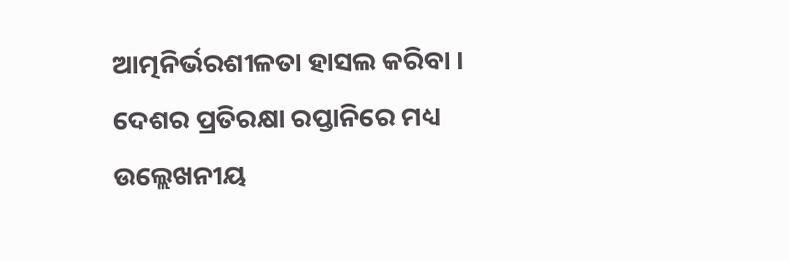ଆତ୍ମନିର୍ଭରଶୀଳତା ହାସଲ କରିବା । ଦେଶର ପ୍ରତିରକ୍ଷା ରପ୍ତାନିରେ ମଧ୍ୟ ଉଲ୍ଲେଖନୀୟ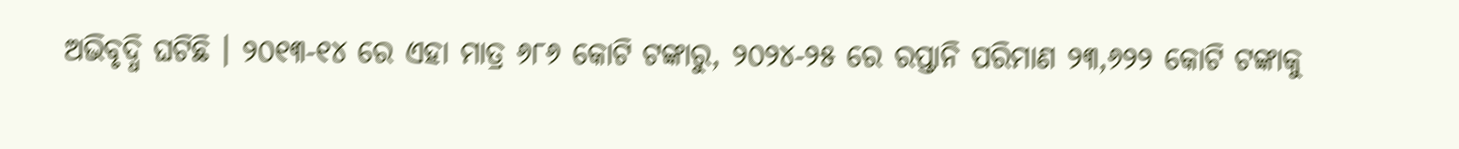ଅଭିବୃଦ୍ଧି ଘଟିଛି । ୨୦୧୩-୧୪ ରେ ଏହା ମାତ୍ର ୬୮୬ କୋଟି ଟଙ୍କାରୁ, ୨୦୨୪-୨୫ ରେ ରପ୍ତାନି ପରିମାଣ ୨୩,୬୨୨ କୋଟି ଟଙ୍କାକୁ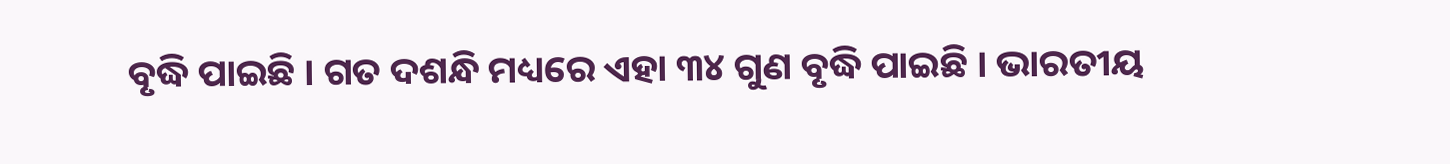ବୃଦ୍ଧି ପାଇଛି । ଗତ ଦଶନ୍ଧି ମଧ୍ୟରେ ଏହା ୩୪ ଗୁଣ ବୃଦ୍ଧି ପାଇଛି । ଭାରତୀୟ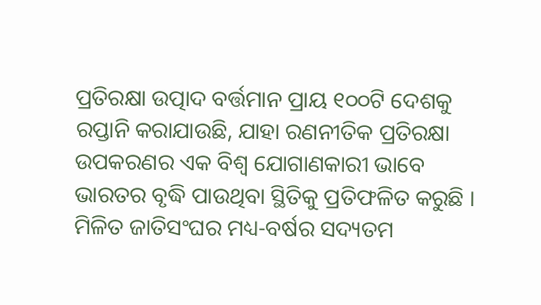ପ୍ରତିରକ୍ଷା ଉତ୍ପାଦ ବର୍ତ୍ତମାନ ପ୍ରାୟ ୧୦୦ଟି ଦେଶକୁ ରପ୍ତାନି କରାଯାଉଛି, ଯାହା ରଣନୀତିକ ପ୍ରତିରକ୍ଷା ଉପକରଣର ଏକ ବିଶ୍ୱ ଯୋଗାଣକାରୀ ଭାବେ ଭାରତର ବୃଦ୍ଧି ପାଉଥିବା ସ୍ଥିତିକୁ ପ୍ରତିଫଳିତ କରୁଛି । ମିଳିତ ଜାତିସଂଘର ମଧ୍ୟ-ବର୍ଷର ସଦ୍ୟତମ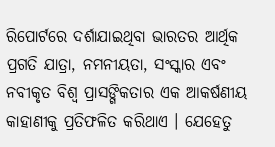ରିପୋର୍ଟରେ ଦର୍ଶାଯାଇଥିବା ଭାରତର ଆର୍ଥିକ ପ୍ରଗତି ଯାତ୍ରା, ନମନୀୟତା, ସଂସ୍କାର ଏବଂ ନବୀକୃତ ବିଶ୍ୱ ପ୍ରାସଙ୍ଗିକତାର ଏକ ଆକର୍ଷଣୀୟ କାହାଣୀକୁ ପ୍ରତିଫଳିତ କରିଥାଏ । ଯେହେତୁ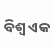ବିଶ୍ୱ ଏକ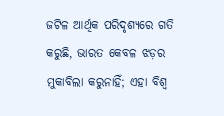ଜଟିଳ ଆର୍ଥିକ ପରିଦୃଶ୍ୟରେ ଗତି କରୁଛି, ଭାରତ କେବଳ ଝଡ଼ର ମୁକାବିଲା କରୁନାହିଁ; ଏହା ବିଶ୍ୱ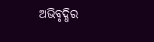ଅଭିବୃଦ୍ଧିର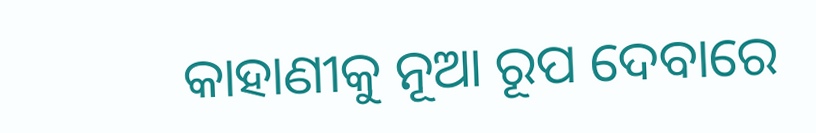କାହାଣୀକୁ ନୂଆ ରୂପ ଦେବାରେ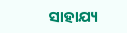ସାହାଯ୍ୟ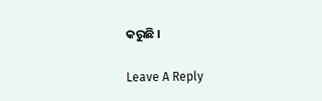କରୁଛି ।

Leave A Reply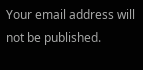Your email address will not be published.